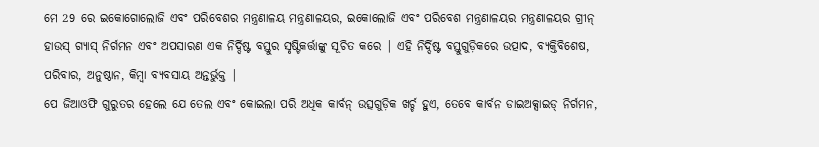ମେ 29 ରେ ଇକୋଗୋଲୋଜି ଏବଂ ପରିବେଶର ମନ୍ତ୍ରଣାଳୟ ମନ୍ତ୍ରଣାଳୟର, ଇକୋଲୋଜି ଏବଂ ପରିବେଶ ମନ୍ତ୍ରଣାଳୟର ମନ୍ତ୍ରଣାଳୟର ଗ୍ରୀନ୍ ହାଉସ୍ ଗ୍ୟାସ୍ ନିର୍ଗମନ ଏବଂ ଅପସାରଣ ଏକ ନିର୍ଦ୍ଦିଷ୍ଟ ବସ୍ତୁର ସୃଷ୍ଟିକର୍ତ୍ତାଙ୍କୁ ସୂଚିତ କରେ | ଏହି ନିର୍ଦ୍ଦିଷ୍ଟ ବସ୍ତୁଗୁଡ଼ିକରେ ଉତ୍ପାଦ, ବ୍ୟକ୍ତିବିଶେଷ, ପରିବାର, ଅନୁଷ୍ଠାନ, କିମ୍ବା ବ୍ୟବସାୟ ଅନ୍ତର୍ଭୁକ୍ତ |
ପେ ଜିଆଓଫି ଗୁରୁତର ହେଲେ ଯେ ତେଲ ଏବଂ କୋଇଲା ପରି ଅଧିକ କାର୍ବନ୍ ଉତ୍ସଗୁଡ଼ିକ ଖର୍ଚ୍ଚ ହୁଏ, ତେବେ କାର୍ବନ ଡାଇଅକ୍ସାଇଡ୍ ନିର୍ଗମନ,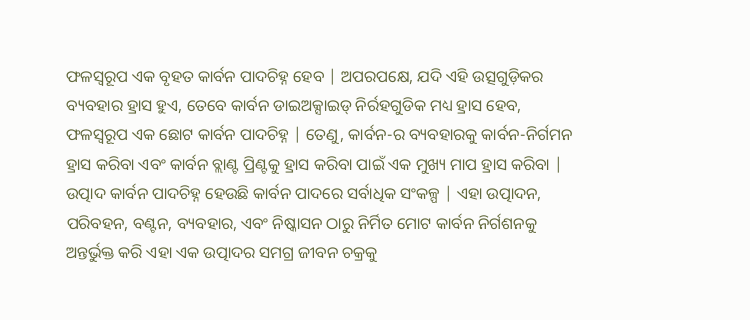ଫଳସ୍ୱରୂପ ଏକ ବୃହତ କାର୍ବନ ପାଦଚିହ୍ନ ହେବ | ଅପରପକ୍ଷେ, ଯଦି ଏହି ଉତ୍ସଗୁଡ଼ିକର ବ୍ୟବହାର ହ୍ରାସ ହୁଏ, ତେବେ କାର୍ବନ ଡାଇଅକ୍ସାଇଡ୍ ନିର୍ରହଗୁଡିକ ମଧ୍ୟ ହ୍ରାସ ହେବ, ଫଳସ୍ୱରୂପ ଏକ ଛୋଟ କାର୍ବନ ପାଦଚିହ୍ନ | ତେଣୁ, କାର୍ବନ-ର ବ୍ୟବହାରକୁ କାର୍ବନ-ନିର୍ଗମନ ହ୍ରାସ କରିବା ଏବଂ କାର୍ବନ ବ୍ଲାଣ୍ଟ ପ୍ରିଣ୍ଟକୁ ହ୍ରାସ କରିବା ପାଇଁ ଏକ ମୁଖ୍ୟ ମାପ ହ୍ରାସ କରିବା |
ଉତ୍ପାଦ କାର୍ବନ ପାଦଚିହ୍ନ ହେଉଛି କାର୍ବନ ପାଦରେ ସର୍ବାଧିକ ସଂକଳ୍ପ | ଏହା ଉତ୍ପାଦନ, ପରିବହନ, ବଣ୍ଟନ, ବ୍ୟବହାର, ଏବଂ ନିଷ୍କାସନ ଠାରୁ ନିର୍ମିତ ମୋଟ କାର୍ବନ ନିର୍ଗଶନକୁ ଅନ୍ତର୍ଭୁକ୍ତ କରି ଏହା ଏକ ଉତ୍ପାଦର ସମଗ୍ର ଜୀବନ ଚକ୍ରକୁ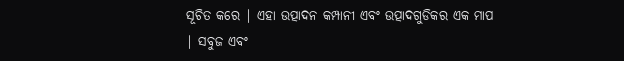ସୂଚିତ କରେ | ଏହା ଉତ୍ପାଦନ କମ୍ପାନୀ ଏବଂ ଉତ୍ପାଦଗୁଡିକର ଏକ ମାପ | ସବୁଜ ଏବଂ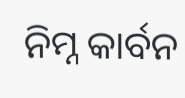ନିମ୍ନ କାର୍ବନ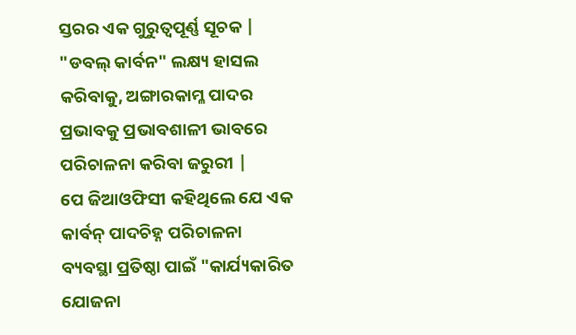ସ୍ତରର ଏକ ଗୁରୁତ୍ୱପୂର୍ଣ୍ଣ ସୂଚକ |
"ଡବଲ୍ କାର୍ବନ" ଲକ୍ଷ୍ୟ ହାସଲ କରିବାକୁ, ଅଙ୍ଗାରକାମ୍ଳ ପାଦର ପ୍ରଭାବକୁ ପ୍ରଭାବଶାଳୀ ଭାବରେ ପରିଚାଳନା କରିବା ଜରୁରୀ |
ପେ ଜିଆଓଫିସୀ କହିଥିଲେ ଯେ ଏକ କାର୍ବନ୍ ପାଦଚିହ୍ନ ପରିଚାଳନା ବ୍ୟବସ୍ଥା ପ୍ରତିଷ୍ଠା ପାଇଁ "କାର୍ଯ୍ୟକାରିତ ଯୋଜନା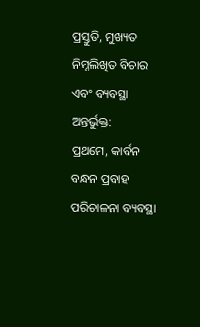ପ୍ରସ୍ତୁତି, ମୁଖ୍ୟତ ନିମ୍ନଲିଖିତ ବିଚାର ଏବଂ ବ୍ୟବସ୍ଥା ଅନ୍ତର୍ଭୁକ୍ତ:
ପ୍ରଥମେ, କାର୍ବନ ବନ୍ଧନ ପ୍ରବାହ ପରିଚାଳନା ବ୍ୟବସ୍ଥା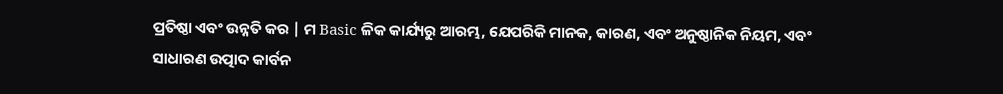ପ୍ରତିଷ୍ଠା ଏବଂ ଉନ୍ନତି କର | ମ Basic ଳିକ କାର୍ଯ୍ୟରୁ ଆରମ୍ଭ, ଯେପରିକି ମାନକ, କାରଣ, ଏବଂ ଅନୁଷ୍ଠାନିକ ନିୟମ, ଏବଂ ସାଧାରଣ ଉତ୍ପାଦ କାର୍ବନ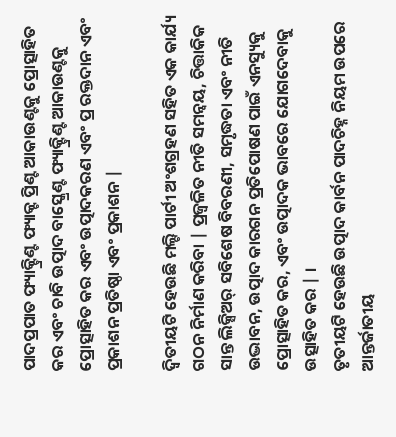ପାଦପ୍ରପାତ ଫ୍ୟାକ୍ଟ୍ରିଣ୍ଟ ଫ୍ୟାକ୍ଟ ପ୍ରିଣ୍ଟ ଆକାଉଣ୍ଟକୁ ପ୍ରୋତ୍ସାହିତ କର ଏବଂ ଚାବି ଉତ୍ପାଦ ବାସ୍କ୍ରେଣ୍ଟ ଫ୍ୟାକ୍ଟ୍ରିଣ୍ଟ ଆକାଉଣ୍ଟକୁ ପ୍ରୋତ୍ସାହିତ କର ଏବଂ ଉତ୍ପାଦକରଣ ଏବଂ ପ୍ର ରକ୍ତଦାନ ଏବଂ ପ୍ରକାଶନ ପ୍ରତିଷ୍ଠା ଏବଂ ପ୍ରକାଶନ |

ଦ୍ୱିତୀୟଟି ହେଉଛି ମଲ୍ଟି ପାର୍ଟୀ ଅଂଶଗ୍ରହଣ ସହିତ ଏକ କାର୍ଯ୍ୟ ଗଠନ ନିର୍ମାଣ କରିବା | ପ୍ରଜ୍ୱଳିତ ନୀତି ସମନ୍ୱୟ, ଚିତ୍ତାକିକ ସାନ୍ତ ଲିକ୍ସିଅର୍ ସବିଶେଷ ବିବରଣୀ, ସମୃଦ୍ଧତା ଏବଂ ନୀତି ଉଦ୍ଭାବନ, ଉତ୍ପାଦ କାରଗନ ପ୍ରତିପୋଷଣ ପାଇଁ ଏନସ୍ୟୁକୁ ପ୍ରୋତ୍ସାହିତ କର, ଏବଂ ଉତ୍ପାଦକ ଭାବରେ ଯୋଗଦେବାକୁ ଉତ୍ସାହିତ କର | ।
ତୃତୀୟଟି ହେଉଛି ଉତ୍ପାଦ କାର୍ବନ ପାଦଚିହ୍ନ ନିୟମ ଉପରେ ଆନ୍ତର୍ଜାତୀୟ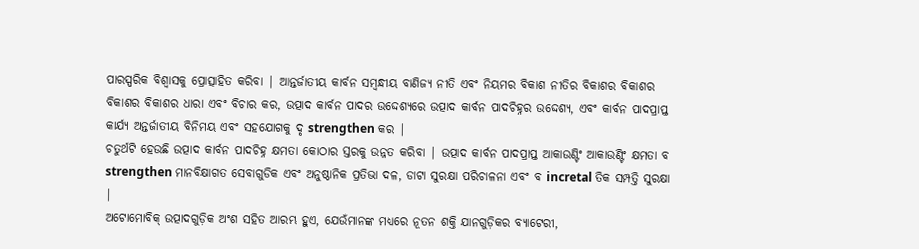ପାରସ୍ପରିକ ବିଶ୍ୱାସକୁ ପ୍ରୋତ୍ସାହିତ କରିବା | ଆନ୍ତର୍ଜାତୀୟ କାର୍ବନ ସମ୍ବନ୍ଧୀୟ ବାଣିଜ୍ୟ ନୀତି ଏବଂ ନିୟମର ବିକାଶ ନୀତିର ବିକାଶର ବିକାଶର ବିକାଶର ବିକାଶର ଧାରା ଏବଂ ବିଚାର କର, ଉତ୍ପାଦ କାର୍ବନ ପାଦର ଉଦ୍ଦେଶ୍ୟରେ ଉତ୍ପାଦ କାର୍ବନ ପାଦଚିହ୍ନର ଉଦ୍ଦେଶ୍ୟ, ଏବଂ କାର୍ବନ ପାଦପ୍ରାପ୍ତ କାର୍ଯ୍ୟ ଅନ୍ତର୍ଜାତୀୟ ବିନିମୟ ଏବଂ ସହଯୋଗକୁ ଦୃ strengthen କର |
ଚତୁର୍ଥଟି ହେଉଛି ଉତ୍ପାଦ କାର୍ବନ ପାଦଚିହ୍ନ କ୍ଷମତା କୋଠାର ସ୍ତରକୁ ଉନ୍ନତ କରିବା | ଉତ୍ପାଦ କାର୍ବନ ପାଦପ୍ରାପ୍ତ ଆକାଉଣ୍ଟିଂ ଆକାଉଣ୍ଟିଂ କ୍ଷମତା ବ strengthen ମାନବିକ୍ଷାଗତ ସେବାଗୁଡିକ ଏବଂ ଅନୁଷ୍ଠାନିକ ପ୍ରତିଭା ଦଳ, ଡାଟା ସୁରକ୍ଷା ପରିଚାଳନା ଏବଂ ବ incretal ତିକ ସମ୍ପତ୍ତି ସୁରକ୍ଷା |
ଅଟୋମୋବିକ୍ ଉତ୍ପାଦଗୁଡ଼ିକ ଅଂଶ ସହିତ ଆରମ୍ଭ ହୁଏ, ଯେଉଁମାନଙ୍କ ମଧ୍ୟରେ ନୂତନ ଶକ୍ତି ଯାନଗୁଡ଼ିକର ବ୍ୟାଟେରୀ,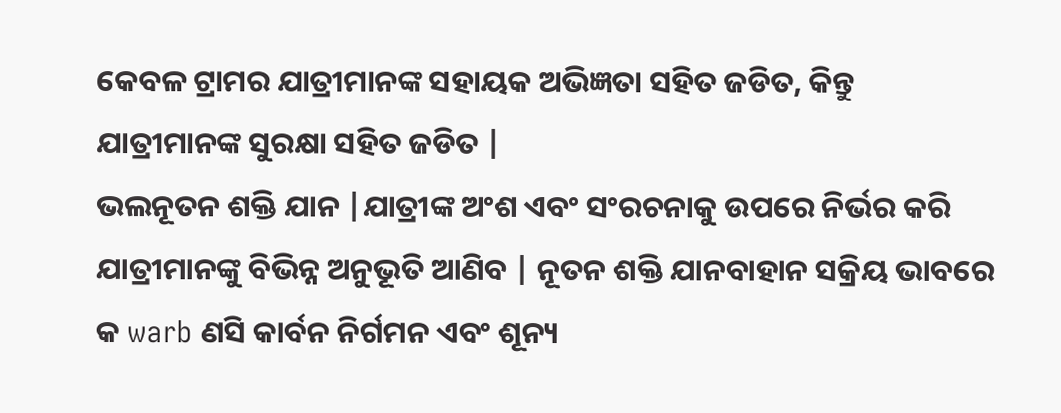କେବଳ ଟ୍ରାମର ଯାତ୍ରୀମାନଙ୍କ ସହାୟକ ଅଭିଜ୍ଞତା ସହିତ ଜଡିତ, କିନ୍ତୁ ଯାତ୍ରୀମାନଙ୍କ ସୁରକ୍ଷା ସହିତ ଜଡିତ |
ଭଲନୂତନ ଶକ୍ତି ଯାନ |ଯାତ୍ରୀଙ୍କ ଅଂଶ ଏବଂ ସଂରଚନାକୁ ଉପରେ ନିର୍ଭର କରି ଯାତ୍ରୀମାନଙ୍କୁ ବିଭିନ୍ନ ଅନୁଭୂତି ଆଣିବ | ନୂତନ ଶକ୍ତି ଯାନବାହାନ ସକ୍ରିୟ ଭାବରେ କ warb ଣସି କାର୍ବନ ନିର୍ଗମନ ଏବଂ ଶୂନ୍ୟ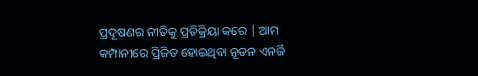ପ୍ରଦୂଷଣର ନୀତିକୁ ପ୍ରତିକ୍ରିୟା କରେ | ଆମ କମ୍ପାନୀରେ ପ୍ରିଜିତ ହୋଇଥିବା ନୂତନ ଏନର୍ଜି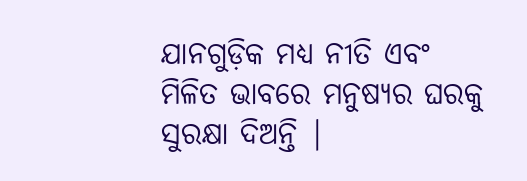ଯାନଗୁଡ଼ିକ ମଧ୍ୟ ନୀତି ଏବଂ ମିଳିତ ଭାବରେ ମନୁଷ୍ୟର ଘରକୁ ସୁରକ୍ଷା ଦିଅନ୍ତି |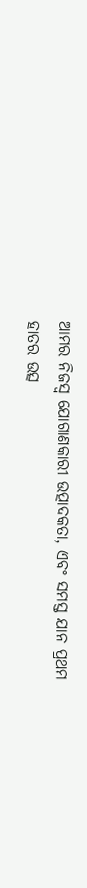ଆମର ନିଜସ୍ୱ ଯୋଗାଣକାରୀ ଉତ୍ପାଦକତା, ଏବଂ ସମସ୍ତ ଯାନ ପ୍ରଥମ ହାତର ଉତ୍ସ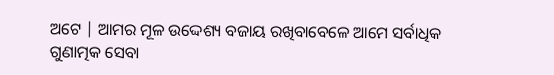ଅଟେ | ଆମର ମୂଳ ଉଦ୍ଦେଶ୍ୟ ବଜାୟ ରଖିବାବେଳେ ଆମେ ସର୍ବାଧିକ ଗୁଣାତ୍ମକ ସେବା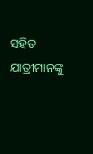ସହିତ ଯାତ୍ରୀମାନଙ୍କୁ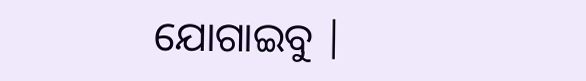ଯୋଗାଇବୁ |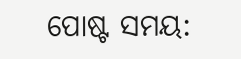ପୋଷ୍ଟ ସମୟ: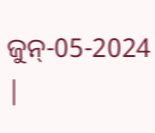ଜୁନ୍-05-2024 |